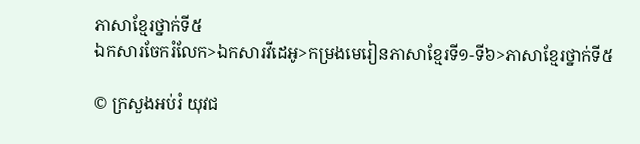ភាសាខ្មែរថ្នាក់ទី៥
ឯកសារចែករំលែក>ឯកសារវីដេអូ>កម្រងមេរៀនភាសាខ្មែរទី១-ទី៦>ភាសាខ្មែរថ្នាក់ទី៥

© ក្រសួងអប់រំ យុវជ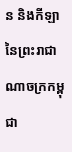ន និងកីឡានៃព្រះរាជាណាចក្រកម្ពុជា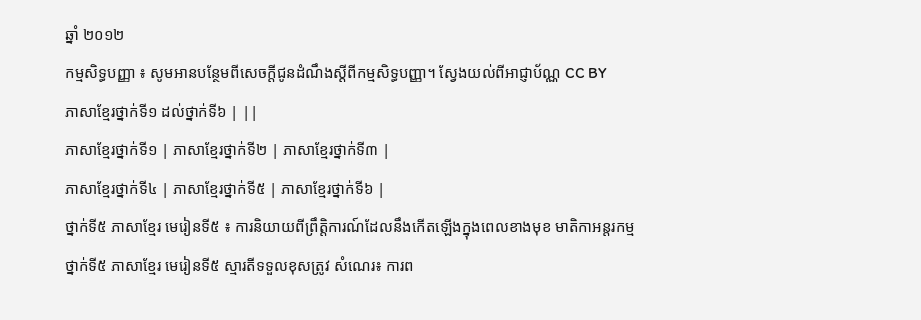ឆ្នាំ ២០១២
កម្មសិទ្ធបញ្ញា ៖ សូមអានបន្ថែមពីសេចក្ដីជូនដំណឹងស្ដីពីកម្មសិទ្ធបញ្ញា។ ស្វែងយល់ពីអាជ្ញាប័ណ្ណ CC BY
ភាសាខ្មែរថ្នាក់ទី១ ដល់ថ្នាក់ទី៦ | ||
ភាសាខ្មែរថ្នាក់ទី១ | ភាសាខ្មែរថ្នាក់ទី២ | ភាសាខ្មែរថ្នាក់ទី៣ |
ភាសាខ្មែរថ្នាក់ទី៤ | ភាសាខ្មែរថ្នាក់ទី៥ | ភាសាខ្មែរថ្នាក់ទី៦ |
ថ្នាក់ទី៥ ភាសាខ្មែរ មេរៀនទី៥ ៖ ការនិយាយពីព្រឹត្តិការណ៍ដែលនឹងកើតឡើងក្នុងពេលខាងមុខ មាតិកាអន្តរកម្ម
ថ្នាក់ទី៥ ភាសាខ្មែរ មេរៀនទី៥ ស្មារតីទទួលខុសត្រូវ សំណេរ៖ ការព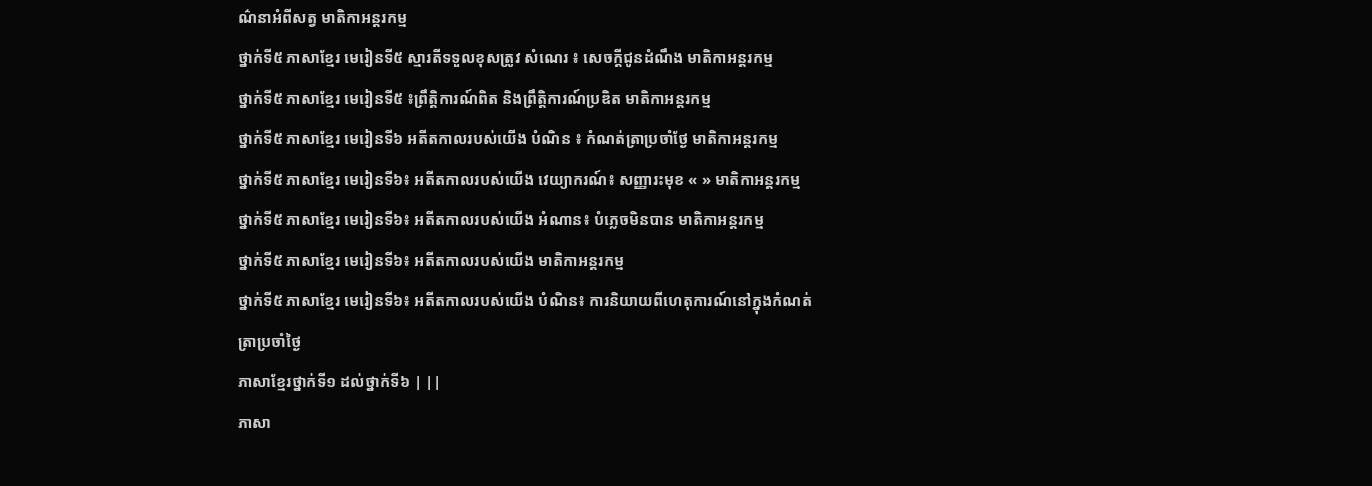ណ៌នាអំពីសត្វ មាតិកាអន្តរកម្ម
ថ្នាក់ទី៥ ភាសាខ្មែរ មេរៀនទី៥ ស្មារតីទទួលខុសត្រូវ សំណេរ ៖ សេចក្ដីជូនដំណឹង មាតិកាអន្តរកម្ម
ថ្នាក់ទី៥ ភាសាខ្មែរ មេរៀនទី៥ ៖ព្រឹត្តិការណ៍ពិត និងព្រឹត្តិការណ៍ប្រឌិត មាតិកាអន្តរកម្ម
ថ្នាក់ទី៥ ភាសាខ្មែរ មេរៀនទី៦ អតីតកាលរបស់យើង បំណិន ៖ កំណត់ត្រាប្រចាំថ្ងែ មាតិកាអន្តរកម្ម
ថ្នាក់ទី៥ ភាសាខ្មែរ មេរៀនទី៦៖ អតីតកាលរបស់យើង វេយ្យាករណ៍៖ សញ្ញារះមុខ « » មាតិកាអន្តរកម្ម
ថ្នាក់ទី៥ ភាសាខ្មែរ មេរៀនទី៦៖ អតីតកាលរបស់យើង អំណាន៖ បំភ្លេចមិនបាន មាតិកាអន្តរកម្ម
ថ្នាក់ទី៥ ភាសាខ្មែរ មេរៀនទី៦៖ អតីតកាលរបស់យើង មាតិកាអន្តរកម្ម
ថ្នាក់ទី៥ ភាសាខ្មែរ មេរៀនទី៦៖ អតីតកាលរបស់យើង បំណិន៖ ការនិយាយពីហេតុការណ៍នៅក្នុងកំណត់ត្រាប្រចាំថ្ងៃ
ភាសាខ្មែរថ្នាក់ទី១ ដល់ថ្នាក់ទី៦ | ||
ភាសា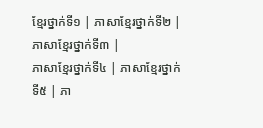ខ្មែរថ្នាក់ទី១ | ភាសាខ្មែរថ្នាក់ទី២ | ភាសាខ្មែរថ្នាក់ទី៣ |
ភាសាខ្មែរថ្នាក់ទី៤ | ភាសាខ្មែរថ្នាក់ទី៥ | ភា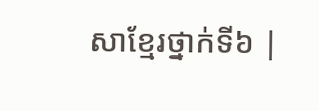សាខ្មែរថ្នាក់ទី៦ |